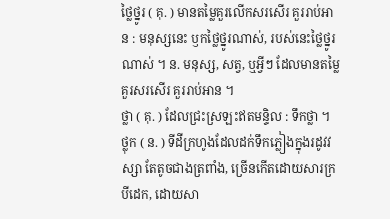ថ្លៃថ្នូរ ( គុ. ) មានតម្លៃគួរលើកសរសើរ គួររាប់អាន : មនុស្សនេះ ឫកថ្លៃថ្នូរណាស់, របស់នេះថ្លៃថ្នូរណាស់ ។ ន. មនុស្ស, សត្វ, ឬអ្វីៗ ដែលមានតម្លៃគួរសរសើរ គួររាប់អាន ។
ថ្លា ( គុ. ) ដែលជ្រះស្រឡះឥតមន្ទិល : ទឹកថ្លា ។
ថ្លុក ( ន. ) ទីដីក្រហូងដែលដក់ទឹកភ្លៀងក្នុងរដូវវស្សា តែតូចជាងត្រពាំង, ច្រើនកើតដោយសារក្របីដេក, ដោយសា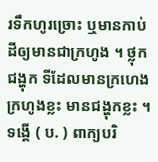រទឹកហូរច្រោះ ឬមានកាប់ដីឲ្យមានជាក្រហូង ។ ថ្លុកជង្ហុក ទីដែលមានក្រហេងក្រហូងខ្លះ មានជង្ហុកខ្លះ ។
ទង្គើ ( ប. ) ពាក្យបរិ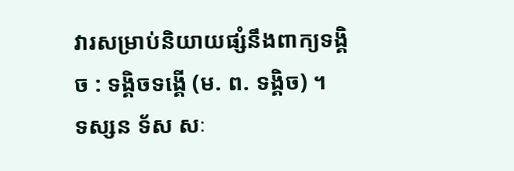វារសម្រាប់និយាយផ្សំនឹងពាក្យទង្គិច : ទង្គិចទង្គើ (ម. ព. ទង្គិច) ។
ទស្សន ទ័ស សៈ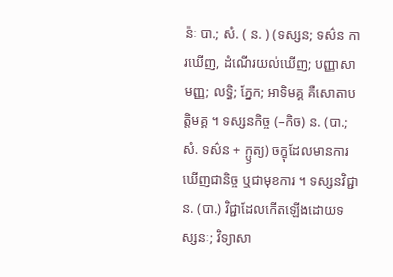ន៉ៈ បា.; សំ. ( ន. ) (ទស្សន; ទស៌ន ការឃើញ, ដំណើរយល់ឃើញ; បញ្ញាសាមញ្ញ; លទ្ធិ; ភ្នែក; អាទិមគ្គ គឺសោតាបត្តិមគ្គ ។ ទស្សនកិច្ច (–កិច) ន. (បា.; សំ. ទស៌ន + ក្ឫត្យ) ចក្ខុដែលមានការឃើញជានិច្ច ឬជាមុខការ ។ ទស្សនវិជ្ជា ន. (បា.) វិជ្ជាដែលកើតឡើងដោយទស្សនៈ; វិទ្យាសា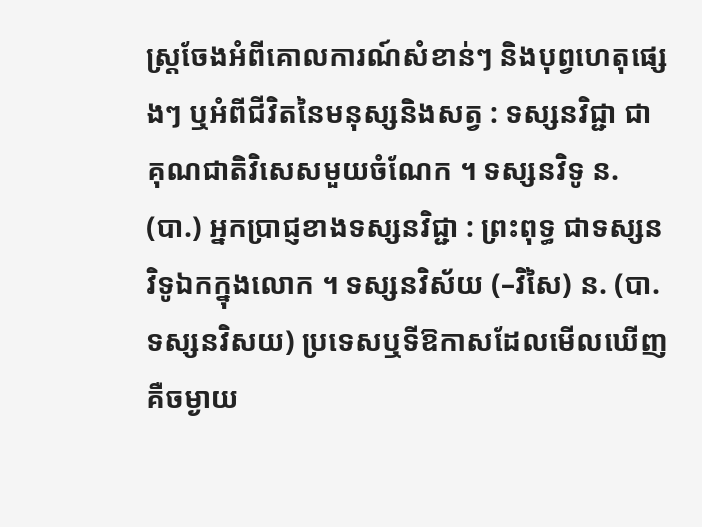ស្ត្រចែងអំពីគោលការណ៍សំខាន់ៗ និងបុព្វហេតុផ្សេងៗ ឬអំពីជីវិតនៃមនុស្សនិងសត្វ : ទស្សនវិជ្ជា ជាគុណជាតិវិសេសមួយចំណែក ។ ទស្សនវិទូ ន. (បា.) អ្នកប្រាជ្ញខាងទស្សនវិជ្ជា : ព្រះពុទ្ធ ជាទស្សនវិទូឯកក្នុងលោក ។ ទស្សនវិស័យ (–វិសៃ) ន. (បា. ទស្សនវិសយ) ប្រទេសឬទីឱកាសដែលមើលឃើញ គឺចម្ងាយ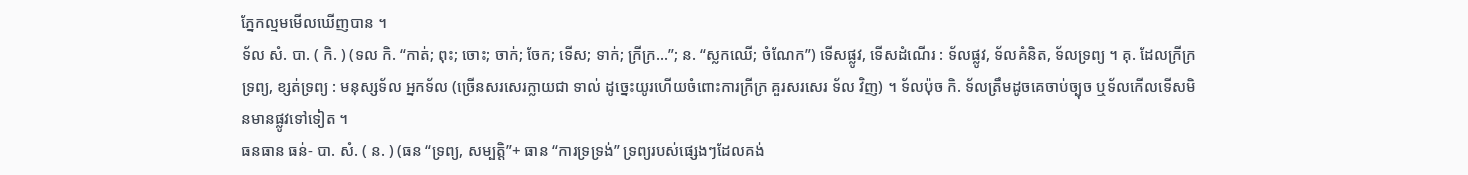ភ្នែកល្មមមើលឃើញបាន ។
ទ័ល សំ. បា. ( កិ. ) (ទល កិ. “កាត់; ពុះ; ចោះ; ចាក់; ចែក; ទើស; ទាក់; ក្រីក្រ…”; ន. “ស្លកឈើ; ចំណែក”) ទើសផ្លូវ, ទើសដំណើរ : ទ័លផ្លូវ, ទ័លគំនិត, ទ័លទ្រព្យ ។ គុ. ដែលក្រីក្រទ្រព្យ, ខ្សត់ទ្រព្យ : មនុស្សទ័ល អ្នកទ័ល (ច្រើនសរសេរក្លាយជា ទាល់ ដូច្នេះយូរហើយចំពោះការក្រីក្រ គួរសរសេរ ទ័ល វិញ) ។ ទ័លប៉ុច កិ. ទ័លត្រឹមដូចគេចាប់ច្បុច ឬទ័លកើលទើសមិនមានផ្លូវទៅទៀត ។
ធនធាន ធន់- បា. សំ. ( ន. ) (ធន “ទ្រព្យ, សម្បតិ្ត”+ ធាន “ការទ្រទ្រង់” ទ្រព្យរបស់ផ្សេងៗដែលគង់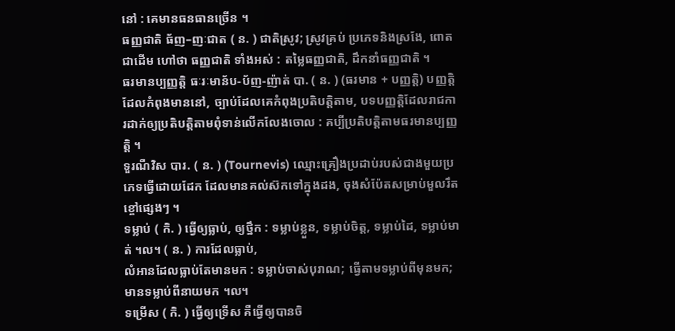នៅ : គេមានធនធានច្រើន ។
ធញ្ញជាតិ ធ័ញ–ញៈជាត ( ន. ) ជាតិស្រូវ; ស្រូវគ្រប់ ប្រភេទនិងស្រងែ, ពោតជាដើម ហៅថា ធញ្ញជាតិ ទាំងអស់ : តម្លៃធញ្ញជាតិ, ដឹកនាំធញ្ញជាតិ ។
ធរមានប្បញ្ញត្តិ ធៈរៈមាន័ប-ប័ញ-ញ៉ាត់ បា. ( ន. ) (ធរមាន + បញ្ញត្តិ) បញ្ញត្តិដែលកំពុងមាននៅ, ច្បាប់ដែលគេកំពុងប្រតិបត្តិតាម, បទបញ្ញត្តិដែលរាជការដាក់ឲ្យប្រតិបត្តិតាមពុំទាន់លើកលែងចោល : គប្បីប្រតិបត្តិតាមធរមានប្បញ្ញត្តិ ។
ទួរណឺវិស បារ. ( ន. ) (Tournevis) ឈ្មោះគ្រឿងប្រដាប់របស់ជាងមួយប្រភេទធ្វើដោយដែក ដែលមានគល់ស៊កទៅក្នុងដង, ចុងសំប៉ែតសម្រាប់មួលរឹតខ្ចៅផ្សេងៗ ។
ទម្លាប់ ( កិ. ) ធ្វើឲ្យធ្លាប់, ឲ្យថ្នឹក : ទម្លាប់ខ្លួន, ទម្លាប់ចិត្ត, ទម្លាប់ដៃ, ទម្លាប់មាត់ ។ល។ ( ន. ) ការដែលធ្លាប់,
លំអានដែលធ្លាប់តែមានមក : ទម្លាប់ចាស់បុរាណ; ធ្វើតាមទម្លាប់ពីមុនមក; មានទម្លាប់ពីនាយមក ។ល។
ទម្រើស ( កិ. ) ធ្វើឲ្យទ្រើស គឺធ្វើឲ្យបានចិ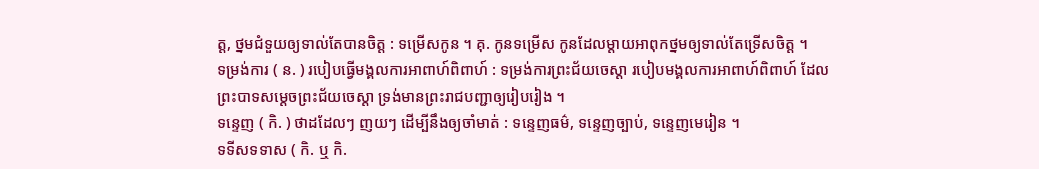ត្ត, ថ្នមជំទួយឲ្យទាល់តែបានចិត្ត : ទម្រើសកូន ។ គុ. កូនទម្រើស កូនដែលម្ដាយអាពុកថ្នមឲ្យទាល់តែទ្រើសចិត្ត ។
ទម្រង់ការ ( ន. ) របៀបធ្វើមង្គលការអាពាហ៍ពិពាហ៍ : ទម្រង់ការព្រះជ័យចេស្ដា របៀបមង្គលការអាពាហ៍ពិពាហ៍ ដែលព្រះបាទសម្ដេចព្រះជ័យចេស្ដា ទ្រង់មានព្រះរាជបញ្ជាឲ្យរៀបរៀង ។
ទន្ទេញ ( កិ. ) ថាដដែលៗ ញយៗ ដើម្បីនឹងឲ្យចាំមាត់ : ទន្ទេញធម៌, ទន្ទេញច្បាប់, ទន្ទេញមេរៀន ។
ទទីសទទាស ( កិ. ឬ កិ.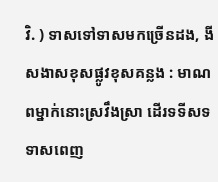វិ. ) ទាសទៅទាសមកច្រើនដង, ងីសងាសខុសផ្លូវខុសគន្លង : មាណពម្នាក់នោះស្រវឹងស្រា ដើរទទីសទទាសពេញ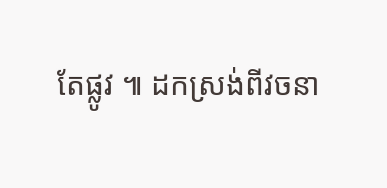តែផ្លូវ ៕ ដកស្រង់ពីវចនា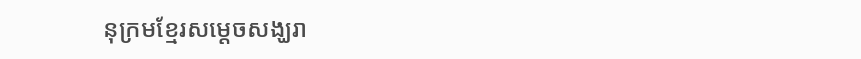នុក្រមខ្មែរសម្តេចសង្ឃរា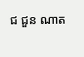ជ ជួន ណាត